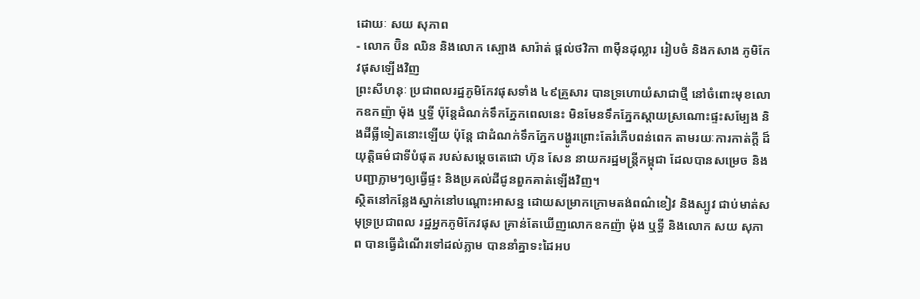ដោយៈ សយ សុភាព
- លោក ប៊ិន ឈិន និងលោក ស្បោង សារ៉ាត់ ផ្តល់ថវិកា ៣ម៉ឺនដុល្លារ រៀបចំ និងកសាង ភូមិកែវផុសឡើងវិញ
ព្រះសីហនុៈ ប្រជាពលរដ្ឋភូមិកែវផុសទាំង ៤៩គ្រួសារ បានទ្រហោយំសាជាថ្មី នៅចំពោះមុខលោកឧកញ៉ា ម៉ុង ឬទ្ធី ប៉ុន្តែដំណក់ទឹកភ្នែកពេលនេះ មិនមែនទឹកភ្នែកស្តាយស្រណោះផ្ទះសម្បែង និងដីធ្លីទៀតនោះឡើយ ប៉ុន្តែ ជាដំណក់ទឹកភ្នែកបង្ហូរព្រោះតែរំភើបពន់ពេក តាមរយៈការកាត់ក្តី ដ៏យុត្តិធម៌ជាទីបំផុត របស់សម្តេចតេជោ ហ៊ុន សែន នាយករដ្ឋមន្រ្តីកម្ពុជា ដែលបានសម្រេច និងបញ្ជាភ្លាមៗឲ្យធ្វើផ្ទះ និងប្រគល់ដីជូនពួកគាត់ឡើងវិញ។
ស្ថិតនៅកន្លែងស្នាក់នៅបណ្តោះអាសន្ន ដោយសម្រាកក្រោមតង់ពណ៌ខៀវ និងស្បូវ ជាប់មាត់សមុទ្រប្រជាពល រដ្ឋអ្នកភូមិកែវផុស គ្រាន់តែឃើញលោកឧកញ៉ា ម៉ុង ឬទ្ធី និងលោក សយ សុភាព បានធ្វើដំណើរទៅដល់ភ្លាម បាននាំគ្នាទះដៃអប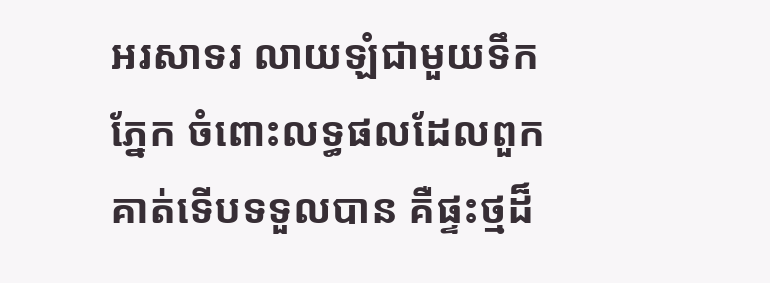អរសាទរ លាយឡំជាមួយទឹកភ្នែក ចំពោះលទ្ធផលដែលពួកគាត់ទើបទទួលបាន គឺផ្ទះថ្មដ៏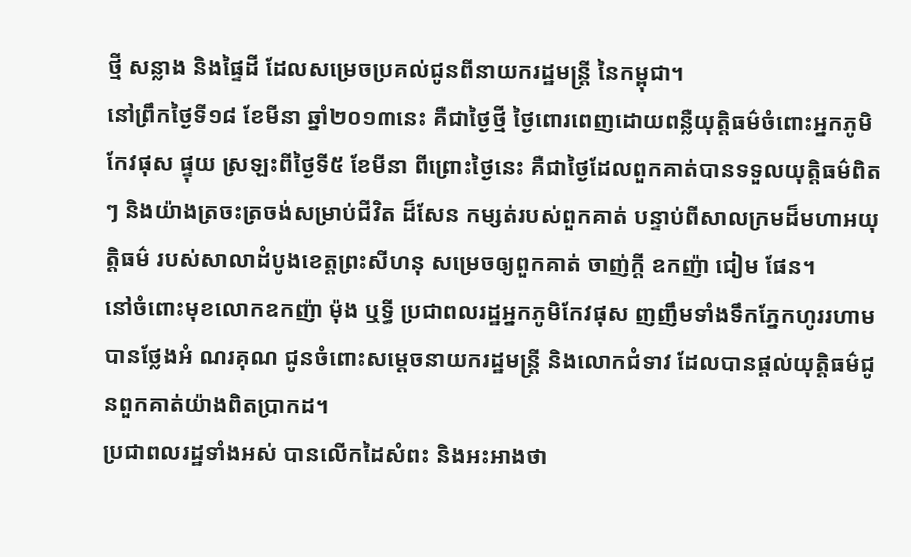ថ្មី សន្លាង និងផ្ទៃដី ដែលសម្រេចប្រគល់ជូនពីនាយករដ្ឋមន្រ្តី នៃកម្ពុជា។
នៅព្រឹកថ្ងៃទី១៨ ខែមីនា ឆ្នាំ២០១៣នេះ គឺជាថ្ងៃថ្មី ថ្ងៃពោរពេញដោយពន្លឺយុត្តិធម៌ចំពោះអ្នកភូមិកែវផុស ផ្ទុយ ស្រឡះពីថ្ងៃទី៥ ខែមីនា ពីព្រោះថ្ងៃនេះ គឺជាថ្ងៃដែលពួកគាត់បានទទួលយុត្តិធម៌ពិតៗ និងយ៉ាងត្រចះត្រចង់សម្រាប់ជីវិត ដ៏សែន កម្សត់របស់ពួកគាត់ បន្ទាប់ពីសាលក្រមដ៏មហាអយុត្តិធម៌ របស់សាលាដំបូងខេត្តព្រះសីហនុ សម្រេចឲ្យពួកគាត់ ចាញ់ក្តី ឧកញ៉ា ជៀម ផែន។
នៅចំពោះមុខលោកឧកញ៉ា ម៉ុង ឬទ្ធី ប្រជាពលរដ្ឋអ្នកភូមិកែវផុស ញញឹមទាំងទឹកភ្នែកហូររហាម បានថ្លែងអំ ណរគុណ ជូនចំពោះសម្តេចនាយករដ្ឋមន្រ្តី និងលោកជំទាវ ដែលបានផ្តល់យុត្តិធម៌ជូនពួកគាត់យ៉ាងពិតប្រាកដ។
ប្រជាពលរដ្ឋទាំងអស់ បានលើកដៃសំពះ និងអះអាងថា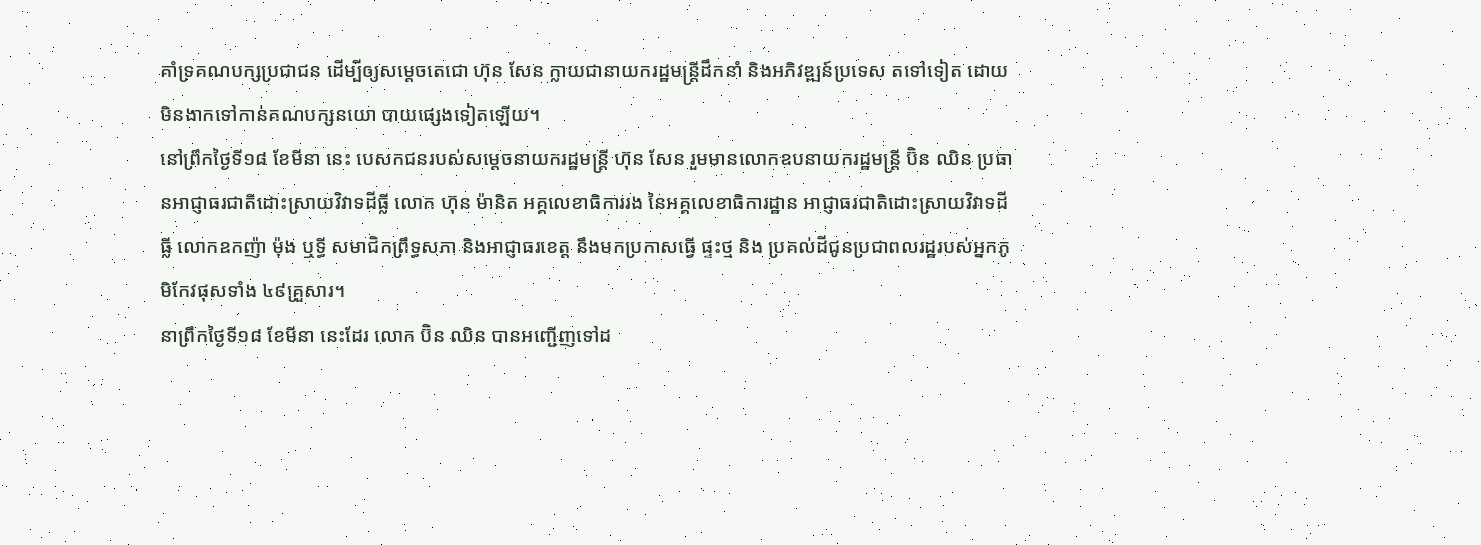គាំទ្រគណបក្សប្រជាជន ដើម្បីឲ្យសម្តេចតេជោ ហ៊ុន សែន ក្លាយជានាយករដ្ឋមន្រ្តីដឹកនាំ និងអភិវឌ្ឍន៍ប្រទេស តទៅទៀត ដោយមិនងាកទៅកាន់គណបក្សនយោ បាយផ្សេងទៀតឡើយ។
នៅព្រឹកថ្ងៃទី១៨ ខែមីនា នេះ បេសកជនរបស់សម្តេចនាយករដ្ឋមន្រ្តី ហ៊ុន សែន រួមមានលោកឧបនាយករដ្ឋមន្រ្តី ប៊ិន ឈិន ប្រធានអាជ្ញាធរជាតិដោះស្រាយវិវាទដីធ្លី លោក ហ៊ុន ម៉ានិត អគ្គលេខាធិការរង នៃអគ្គលេខាធិការដ្ឋាន អាជ្ញាធរជាតិដោះស្រាយវិវាទដីធ្លី លោកឧកញ៉ា ម៉ុង ឬទ្ធី សមាជិកព្រឹទ្ធសភា និងអាជ្ញាធរខេត្ត នឹងមកប្រកាសធ្វើ ផ្ទះថ្ម និង ប្រគល់ដីជូនប្រជាពលរដ្ឋរបស់អ្នកភូមិកែវផុសទាំង ៤៩គ្រួសារ។
នាព្រឹកថ្ងៃទី១៨ ខែមីនា នេះដែរ លោក ប៊ិន ឈិន បានអញ្ជើញទៅដ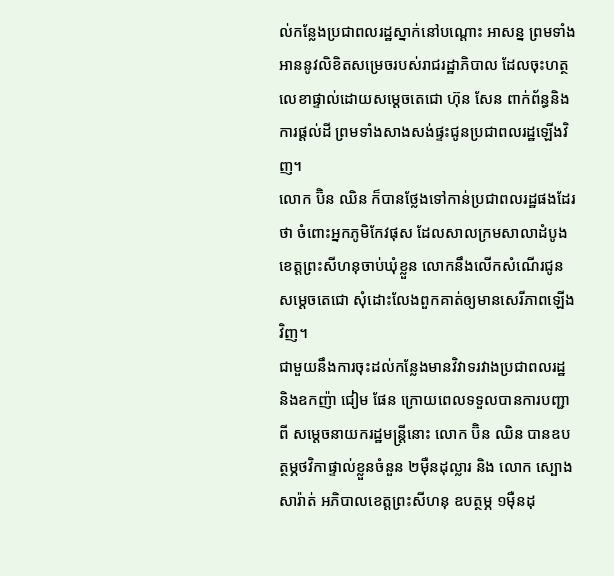ល់កន្លែងប្រជាពលរដ្ឋស្នាក់នៅបណ្តោះ អាសន្ន ព្រមទាំងអាននូវលិខិតសម្រេចរបស់រាជរដ្ឋាភិបាល ដែលចុះហត្ថលេខាផ្ទាល់ដោយសម្តេចតេជោ ហ៊ុន សែន ពាក់ព័ន្ធនិងការផ្តល់ដី ព្រមទាំងសាងសង់ផ្ទះជូនប្រជាពលរដ្ឋឡើងវិញ។
លោក ប៊ិន ឈិន ក៏បានថ្លែងទៅកាន់ប្រជាពលរដ្ឋផងដែរថា ចំពោះអ្នកភូមិកែវផុស ដែលសាលក្រមសាលាដំបូង ខេត្តព្រះសីហនុចាប់ឃុំខ្លួន លោកនឹងលើកសំណើរជូនសម្តេចតេជោ សុំដោះលែងពួកគាត់ឲ្យមានសេរីភាពឡើង វិញ។
ជាមួយនឹងការចុះដល់កន្លែងមានវិវាទរវាងប្រជាពលរដ្ឋ និងឧកញ៉ា ជៀម ផែន ក្រោយពេលទទួលបានការបញ្ជាពី សម្តេចនាយករដ្ឋមន្រ្តីនោះ លោក ប៊ិន ឈិន បានឧបត្ថម្ភថវិកាផ្ទាល់ខ្លួនចំនួន ២ម៉ឺនដុល្លារ និង លោក ស្បោង សារ៉ាត់ អភិបាលខេត្តព្រះសីហនុ ឧបត្ថម្ភ ១ម៉ឺនដុ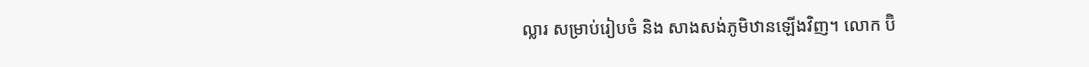ល្លារ សម្រាប់រៀបចំ និង សាងសង់ភូមិឋានឡើងវិញ។ លោក ប៊ិ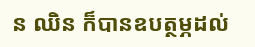ន ឈិន ក៏បានឧបត្ថម្ភដល់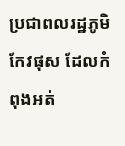ប្រជាពលរដ្ឋភូមិកែវផុស ដែលកំពុងអត់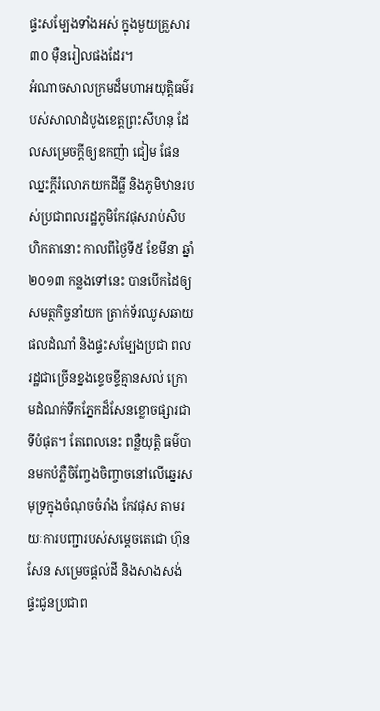ផ្ទះសម្បែងទាំងអស់ ក្នុងមួយគ្រួសារ ៣០ ម៉ឺនរៀលផងដែរ។
អំណាចសាលក្រមដ៏មហាអយុត្តិធម៌របស់សាលាដំបូងខេត្តព្រះសីហនុ ដែលសម្រេចក្តីឲ្យឧកញ៉ា ជៀម ផែន ឈ្នះក្តីរំលោភយកដីធ្លី និងភូមិឋានរបស់ប្រជាពលរដ្ឋភូមិកែវផុសរាប់សិបហិកតានោះ កាលពីថ្ងៃទី៥ ខែមីនា ឆ្នាំ២០១៣ កន្លងទៅនេះ បានបើកដៃឲ្យសមត្ថកិច្ចនាំយក ត្រាក់ទ័រឈូសឆាយផលដំណាំ និងផ្ទះសម្បែងប្រជា ពលរដ្ឋជាច្រើនខ្នងខ្ទេចខ្ទីគ្មានសល់ ក្រោមដំណក់ទឹកភ្នែកដ៏សែនខ្លោចផ្សារជាទីបំផុត។ តែពេលនេះ ពន្លឺយុត្តិ ធម៌បានមកបំភ្លឺចិញ្ចែងចិញ្ចាចនៅលើឆ្នេរសមុទ្រក្នុងចំណុចចំរាំង កែវផុស តាមរយៈការបញ្ជារបស់សម្តេចតេជោ ហ៊ុន សែន សម្រេចផ្តល់ដី និងសាងសង់ផ្ទះជូនប្រជាព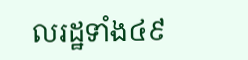លរដ្ឋទាំង៤៩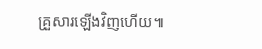គ្រួសារឡើងវិញហើយ៕